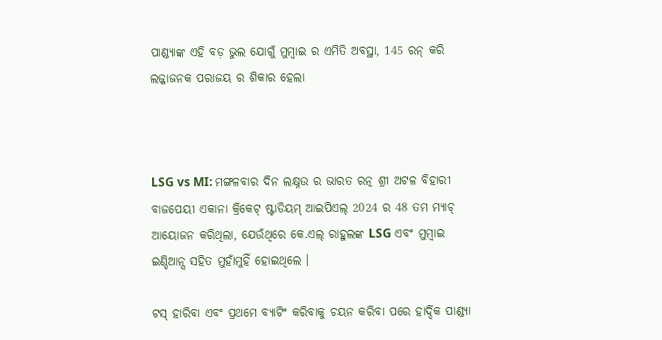ପାଣ୍ଡ୍ୟାଙ୍କ ଏହି ବଡ଼ ଭୁଲ ଯୋଗୁଁ ମୁମ୍ବାଇ ର ଏମିତି ଅବସ୍ଥା, 145 ରନ୍ କରି ଲଜ୍ଜାଜନକ ପରାଜୟ ର ଶିକାର ହେଲା



LSG vs MI: ମଙ୍ଗଳବାର ଦିନ ଲକ୍ଷ୍ନଉ ର ଭାରତ ରତ୍ନ ଶ୍ରୀ ଅଟଳ ବିହାରୀ ବାଜପେୟୀ ଏକାନା କ୍ରିକେଟ୍ ଷ୍ଟାଡିୟମ୍ ଆଇପିଏଲ୍ 2024 ର 48 ତମ ମ୍ୟାଚ୍ ଆୟୋଜନ କରିଥିଲା, ଯେଉଁଥିରେ କେ.ଏଲ୍ ରାହୁଲଙ୍କ LSG ଏବଂ ମୁମ୍ବାଇ ଇଣ୍ଡିଆନ୍ସ ସହିତ ମୁହାଁମୁହିଁ ହୋଇଥିଲେ ।

ଟସ୍ ହାରିବା ଏବଂ ପ୍ରଥମେ ବ୍ୟାଟିଂ କରିବାକୁ ଚୟନ କରିବା ପରେ ହାର୍ଦ୍ଦିକ ପାଣ୍ଡ୍ୟା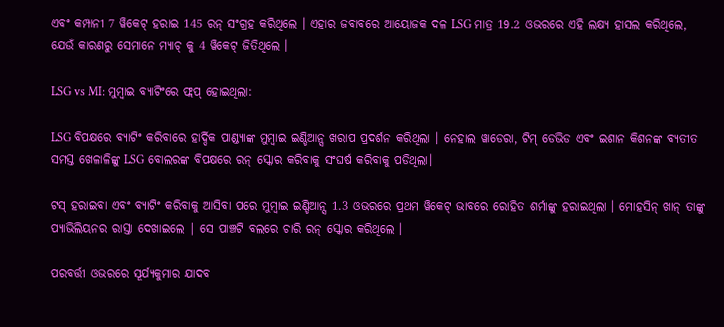ଏବଂ କମ୍ପାନୀ 7 ୱିକେଟ୍ ହରାଇ 145 ରନ୍ ସଂଗ୍ରହ କରିଥିଲେ । ଏହାର ଜବାବରେ ଆୟୋଜକ ଦଳ LSG ମାତ୍ର 19.2 ଓଭରରେ ଏହି ଲକ୍ଷ୍ୟ ହାସଲ କରିଥିଲେ, ଯେଉଁ କାରଣରୁ ସେମାନେ ମ୍ୟାଚ୍ କୁ 4 ୱିକେଟ୍ ଜିତିଥିଲେ ।

LSG vs MI: ମୁମ୍ବାଇ ବ୍ୟାଟିଂରେ ଫ୍ଲପ୍ ହୋଇଥିଲା:

LSG ବିପକ୍ଷରେ ବ୍ୟାଟିଂ କରିବାରେ ହାର୍ଦ୍ଦିକ ପାଣ୍ଡ୍ୟାଙ୍କ ମୁମ୍ବାଇ ଇଣ୍ଡିଆନ୍ସ ଖରାପ ପ୍ରଦର୍ଶନ କରିଥିଲା । ନେହାଲ ୱାଡେରା, ଟିମ୍ ଡେଭିଡ ଏବଂ ଇଶାନ କିଶନଙ୍କ ବ୍ୟତୀତ ସମସ୍ତ ଖେଳାଳିଙ୍କୁ LSG ବୋଲରଙ୍କ ବିପକ୍ଷରେ ରନ୍ ସ୍କୋର କରିବାକୁ ସଂଘର୍ଷ କରିବାକୁ ପଡିଥିଲା।

ଟସ୍ ହରାଇବା ଏବଂ ବ୍ୟାଟିଂ କରିବାକୁ ଆସିବା ପରେ ମୁମ୍ବାଇ ଇଣ୍ଡିଆନ୍ସ 1.3 ଓଭରରେ ପ୍ରଥମ ୱିକେଟ୍ ଭାବରେ ରୋହିତ ଶର୍ମାଙ୍କୁ ହରାଇଥିଲା । ମୋହସିନ୍ ଖାନ୍ ତାଙ୍କୁ ପ୍ୟାଭିଲିୟନର ରାସ୍ତା ଦେଖାଇଲେ | ସେ ପାଞ୍ଚଟି ବଲରେ ଚାରି ରନ୍ ସ୍କୋର କରିଥିଲେ ।

ପରବର୍ତ୍ତୀ ଓଭରରେ ସୂର୍ଯ୍ୟକୁମାର ଯାଦବ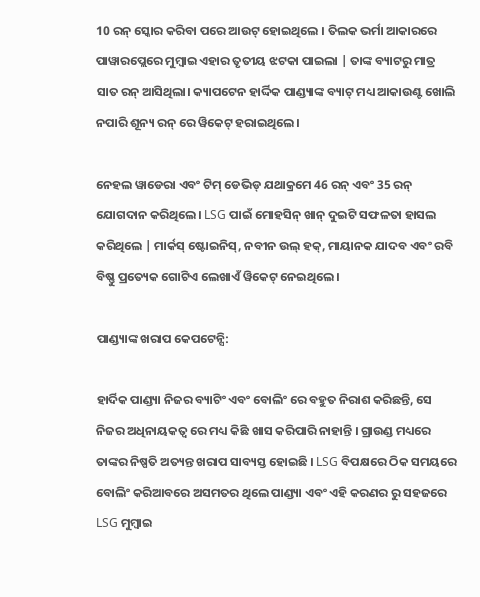10 ରନ୍ ସ୍କୋର କରିବା ପରେ ଆଉଟ୍ ହୋଇଥିଲେ । ତିଲକ ଭର୍ମା ଆକାରରେ ପାୱାରପ୍ଲେରେ ମୁମ୍ବାଇ ଏହାର ତୃତୀୟ ଝଟକା ପାଇଲା | ତାଙ୍କ ବ୍ୟାଟରୁ ମାତ୍ର ସାତ ରନ୍ ଆସିଥିଲା। କ୍ୟାପଟେନ ହାର୍ଦ୍ଦିକ ପାଣ୍ଡ୍ୟାଙ୍କ ବ୍ୟାଟ୍ ମଧ୍ୟ ଆକାଉଣ୍ଟ ଖୋଲି ନପାରି ଶୂନ୍ୟ ରନ୍ ରେ ୱିକେଟ୍ ହରାଇଥିଲେ।

ନେହଲ ୱାଡେରା ଏବଂ ଟିମ୍ ଡେଭିଡ୍ ଯଥାକ୍ରମେ 46 ରନ୍ ଏବଂ 35 ରନ୍ ଯୋଗଦାନ କରିଥିଲେ। LSG ପାଇଁ ମୋହସିନ୍ ଖାନ୍ ଦୁଇଟି ସଫଳତା ହାସଲ କରିଥିଲେ | ମାର୍କସ୍ ଷ୍ଟୋଇନିସ୍, ନବୀନ ଉଲ୍ ହକ୍, ମାୟାନକ ଯାଦବ ଏବଂ ରବି ବିଷ୍ଣୁ ପ୍ରତ୍ୟେକ ଗୋଟିଏ ଲେଖାଏଁ ୱିକେଟ୍ ନେଇଥିଲେ ।

ପାଣ୍ଡ୍ୟାଙ୍କ ଖରାପ କେପଟେନ୍ସି:

ହାର୍ଦିକ ପାଣ୍ଡ୍ୟା ନିଜର ବ୍ୟାଟିଂ ଏବଂ ବୋଲିଂ ରେ ବହୁତ ନିରାଶ କରିଛନ୍ତି, ସେ ନିଜର ଅଧିନାୟକତ୍ୱ ରେ ମଧ୍ୟ କିଛି ଖାସ କରିପାରି ନାହାନ୍ତି । ଗ୍ରାଉଣ୍ଡ ମଧ୍ୟରେ ତାଙ୍କର ନିଷ୍ପତି ଅତ୍ୟନ୍ତ ଖରାପ ସାବ୍ୟସ୍ତ ହୋଇଛି । LSG ବିପକ୍ଷରେ ଠିକ ସମୟରେ ବୋଲିଂ କରିଆବରେ ଅସମତର ଥିଲେ ପାଣ୍ଡ୍ୟା ଏବଂ ଏହି କରଣର ରୁ ସହଜରେ LSG ମୁମ୍ବାଇ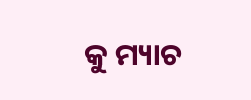କୁ ମ୍ୟାଚ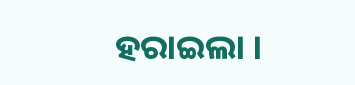ହରାଇଲା ।